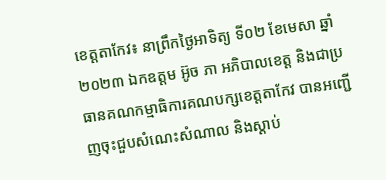ខេត្តតាកែវ៖ នាព្រឹកថ្ងៃអាទិត្យ ទី០២ ខែមេសា ឆ្នាំ២០២៣ ឯកឧត្តម អ៊ូច ភា អភិបាលខេត្ត និងជាប្រធានគណកម្មាធិការគណបក្សខេត្តតាកែវ បានអញ្ជើញចុះជួបសំណេះសំណាល និងស្ដាប់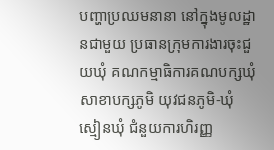បញ្ហាប្រឈមនានា នៅក្នុងមូលដ្ឋានជាមួយ ប្រធានក្រុមការងារចុះជួយឃុំ គណកម្មាធិការគណបក្សឃុំ សាខាបក្សភូមិ យុវជនភូមិ-ឃុំ ស្មៀនឃុំ ជំនួយការហិរញ្ញ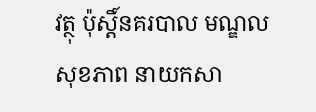វត្ថុ ប៉ុស្ដិ៍នគរបាល មណ្ឌលសុខភាព នាយកសា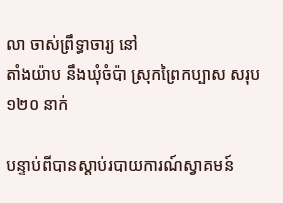លា ចាស់ព្រឹទ្ធាចារ្យ នៅ
តាំងយ៉ាប នឹងឃុំចំប៉ា ស្រុកព្រៃកប្បាស សរុប ១២០ នាក់

បន្ទាប់ពីបានស្ដាប់របាយការណ៍ស្វាគមន៍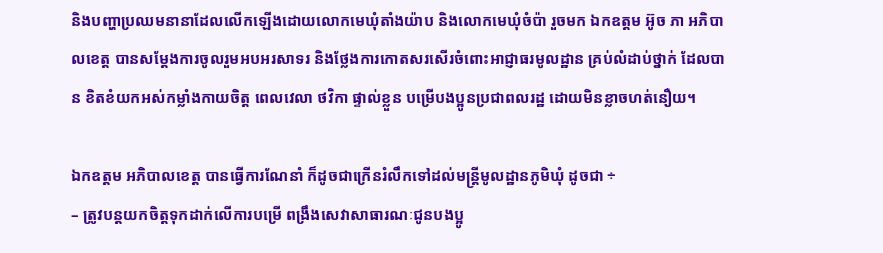និងបញ្ហាប្រឈមនានាដែលលើកឡើងដោយលោកមេឃុំតាំងយ៉ាប និងលោកមេឃុំចំប៉ា រួចមក ឯកឧត្តម អ៊ូច ភា អភិបាលខេត្ត បានសម្ដែងការចូលរួមអបអរសាទរ និងថ្លែងការកោតសរសើរចំពោះអាជ្ញាធរមូលដ្ឋាន គ្រប់លំដាប់ថ្នាក់ ដែលបាន ខិតខំយកអស់កម្លាំងកាយចិត្ត ពេលវេលា ថវិកា ផ្ទាល់ខ្លួន បម្រើបងប្អូនប្រជាពលរដ្ឋ ដោយមិនខ្លាចហត់នឿយ។

ឯកឧត្តម អភិបាលខេត្ត បានធ្វើការណែនាំ ក៏ដូចជាក្រើនរំលឹកទៅដល់មន្រ្តីមូលដ្ឋានភូមិឃុំ ដូចជា ÷
– ត្រូវបន្តយកចិត្តទុកដាក់លើការបម្រើ ពង្រឹងសេវាសាធារណៈជូនបងប្អូ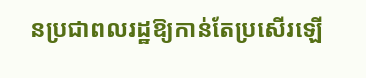នប្រជាពលរដ្ឋឱ្យកាន់តែប្រសើរឡើ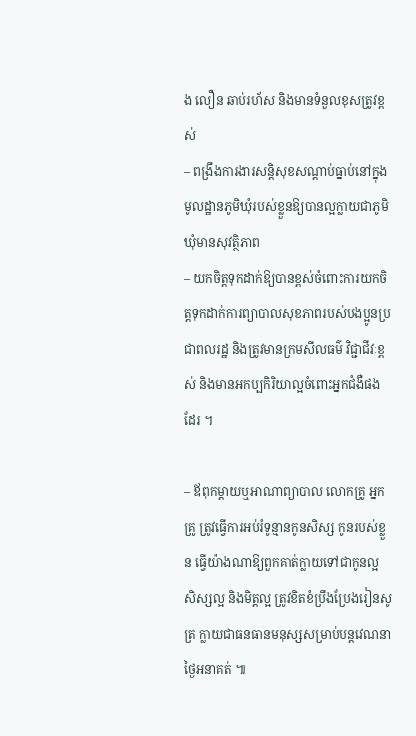ង លឿន ឆាប់រហ័ស និងមានទំនួលខុសត្រូវខ្ពស់
– ពង្រឹងការងារសន្តិសុខសណ្តាប់ធ្នាប់នៅក្នុងមូលដ្ឋានភូមិឃុំរបស់ខ្លួនឱ្យបានល្អក្លាយជាភូមិឃុំមានសុវត្ថិភាព
– យកចិត្តទុកដាក់ឱ្យបានខ្ពស់ចំពោះការយកចិត្តទុកដាក់ការព្យាបាលសុខភាពរបស់បងប្អូនប្រជាពលរដ្ឋ និងត្រូវមានក្រមសីលធម៌ វិជ្ជាជីវៈខ្ពស់ និងមានអកប្បកិរិយាល្អចំពោះអ្នកជំងឺផងដែរ ។

– ឪពុកម្តាយឬអាណាព្យាបាល លោកគ្រូ អ្នកគ្រូ ត្រូវធ្វើការអប់រំទូន្មានកូនសិស្ស កូនរបស់ខ្លួន ធ្វើយ៉ាងណាឱ្យពួកគាត់ក្លាយទៅជាកូនល្អ សិស្សល្អ និងមិត្តល្អ ត្រូវខិតខំប្រឹងប្រែងរៀនសូត្រ ក្លាយជាធនធានមនុស្សសម្រាប់បន្តវេណនាថ្ងៃអនាគត់ ៕